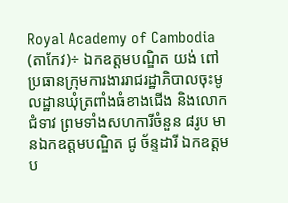Royal Academy of Cambodia
(តាកែវ)÷ ឯកឧត្តមបណ្ឌិត យង់ ពៅ ប្រធានក្រុមការងាររាជរដ្ឋាភិបាលចុះមូលដ្ឋានឃុំត្រពាំងធំខាងជើង និងលោកជំទាវ ព្រមទាំងសហការីចំនួន ៨រូប មានឯកឧត្តមបណ្ឌិត ជូ ច័ន្ទដារី ឯកឧត្តមប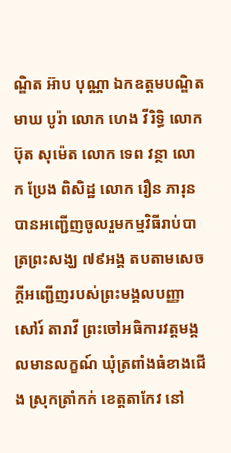ណ្ឌិត អ៊ាប បុណ្ណា ឯកឧត្តមបណ្ឌិត មាឃ បូរ៉ា លោក ហេង វីរិទ្ធិ លោក ប៊ុត សុម៉េត លោក ទេព វន្ថា លោក ប្រែង ពិសិដ្ឋ លោក រឿន ភារុន បានអញ្ជើញចូលរួមកម្មវិធីរាប់បាត្រព្រះសង្ឃ ៧៩អង្គ តបតាមសេចក្ដីអញ្ជើញរបស់ព្រះមង្គលបញ្ញា សៅរ៍ តារាវី ព្រះចៅអធិការវត្តមង្គលមានលក្ខណ៍ ឃុំត្រពាំងធំខាងជើង ស្រុកត្រាំកក់ ខេត្តតាកែវ នៅ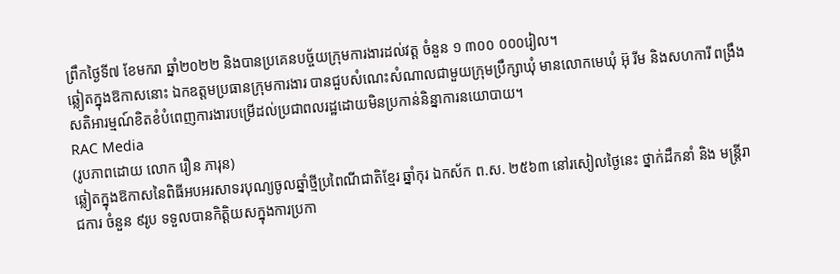ព្រឹកថ្ងៃទី៧ ខែមករា ឆ្នាំ២០២២ និងបានប្រគេនបច្ច័យក្រុមការងារដល់វត្ត ចំនួន ១ ៣០០ ០០០រៀល។
ឆ្លៀតក្នុងឱកាសនោះ ឯកឧត្តមប្រធានក្រុមការងារ បានជួបសំណេះសំណាលជាមួយក្រុមប្រឹក្សាឃុំ មានលោកមេឃុំ អ៊ុ រីម និងសហការី ពង្រឹងសតិអារម្មណ៍ខិតខំបំពេញការងារបម្រើដល់ប្រជាពលរដ្ឋដោយមិនប្រកាន់និន្នាការនយោបាយ។
RAC Media
(រូបភាពដោយ លោក រឿន ភារុន)
ឆ្លៀតក្នុងឱកាសនៃពិធីអបអរសាទរបុណ្យចូលឆ្នាំថ្មីប្រពៃណីជាតិខ្មែរ ឆ្នាំកុរ ឯកស័ក ព.ស. ២៥៦៣ នៅរសៀលថ្ងៃនេះ ថ្នាក់ដឹកនាំ និង មន្ត្រីរាជការ ចំនួន ៩រូប ទទួលបានកិត្តិយសក្នុងការប្រកា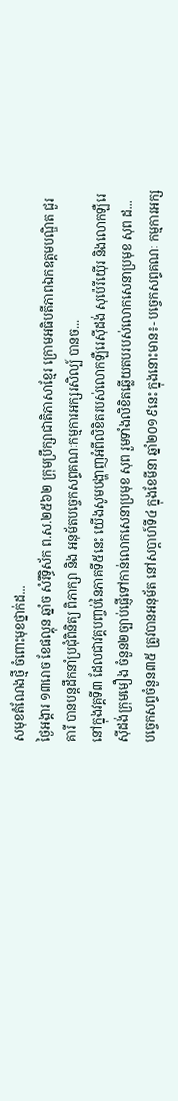សមុខតំណែងថ្មី ចំពោះមុខថ្នាក់ដ...
ថ្ងៃអង្គារ ១៣រោច ខែផល្គុន ឆ្នាំច សំរឹទ្ធិស័ក ព.ស.២៥៦២ ក្រុមប្រឹក្សាជាតិភាសាខ្មែរ ក្រោមអធិបតីភាពឯកឧត្តមបណ្ឌិត ជួរ គារី បានបន្តដឹកនាំប្រជុំពិនិត្យ ពិភាក្សា និង អនុម័តបច្ចេកសព្ទគណៈកម្មការអក្សរសិល្ប៍ បានច...
នៅក្នុងវគ្គទី៣ ដែលជាវគ្គបញ្ចប់នៃភាគទី៥នេះ យើងសូមបង្ហាញអំពីលិខិតរបស់លោកឡឺរេស៊ីដង់ សុប៉េរីយ៉ើរ និងលោកឡឺរេស៊ីដង់ក្រុមមឿង ចំនួន២ច្បាប់ផ្ញើទៅកាន់លោកសេនាប្រមុខ សុព រួមទាំងលិខិតឆ្លើយតបរបស់លោកសេនាប្រមុខ សុព ដ...
បច្ចេកសព្ទចំនួន៣៥ ត្រូវបានអនុម័ត នៅសប្តាហ៍ទី៤ ក្នុងខែមីនា ឆ្នាំ២០១៩នេះ ក្នុងនោះមាន៖- បច្ចេកសព្ទគណៈ កម្មការអក្ស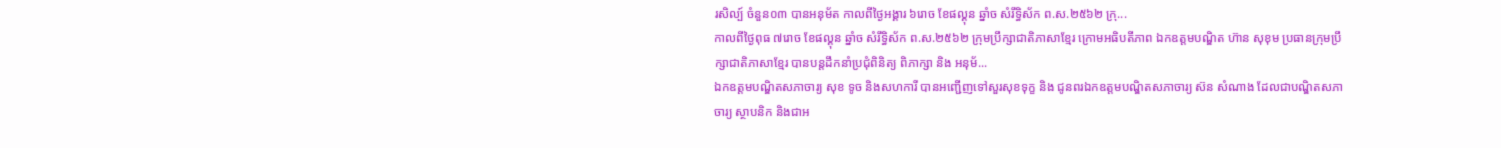រសិល្ប៍ ចំនួន០៣ បានអនុម័ត កាលពីថ្ងៃអង្គារ ៦រោច ខែផល្គុន ឆ្នាំច សំរឹទ្ធិស័ក ព.ស.២៥៦២ ក្រុ...
កាលពីថ្ងៃពុធ ៧រោច ខែផល្គុន ឆ្នាំច សំរឹទ្ធិស័ក ព.ស.២៥៦២ ក្រុមប្រឹក្សាជាតិភាសាខ្មែរ ក្រោមអធិបតីភាព ឯកឧត្តមបណ្ឌិត ហ៊ាន សុខុម ប្រធានក្រុមប្រឹក្សាជាតិភាសាខ្មែរ បានបន្តដឹកនាំប្រជុំពិនិត្យ ពិភាក្សា និង អនុម័...
ឯកឧត្តមបណ្ឌិតសភាចារ្យ សុខ ទូច និងសហការី បានអញ្ជើញទៅសួរសុខទុក្ខ និង ជូនពរឯកឧត្តមបណ្ឌិតសភាចារ្យ ស៊ន សំណាង ដែលជាបណ្ឌិតសភាចារ្យ ស្ថាបនិក និងជាអ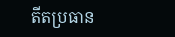តីតប្រធាន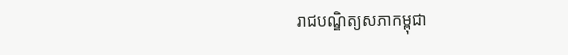រាជបណ្ឌិត្យសភាកម្ពុជា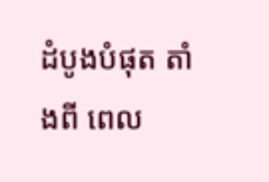ដំបូងបំផុត តាំងពី ពេល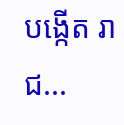បង្កើត រាជ...